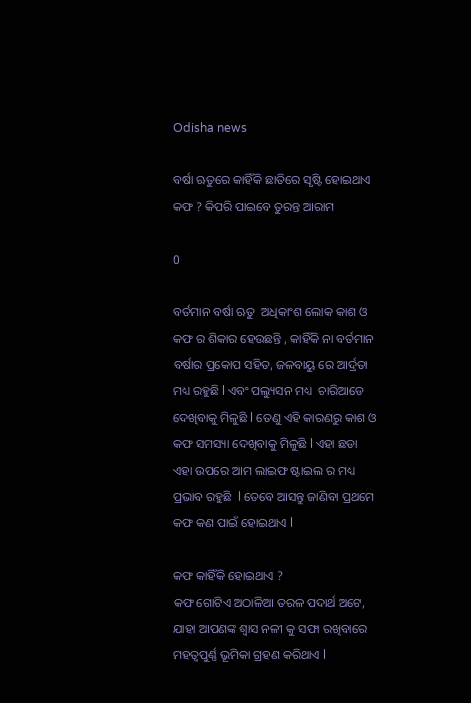Odisha news

ବର୍ଷା ଋତୁରେ କାହିଁକି ଛାତିରେ ସୃଷ୍ଟି ହୋଇଥାଏ କଫ ? କିପରି ପାଇବେ ତୁରନ୍ତ ଆରାମ

0

ବର୍ତମାନ ବର୍ଷା ଋତୁ  ଅଧିକାଂଶ ଲୋକ କାଶ ଓ କଫ ର ଶିକାର ହେଉଛନ୍ତି , କାହିଁକି ନା ବର୍ତମାନ ବର୍ଷାର ପ୍ରକୋପ ସହିତ, ଜଳବାୟୁ ରେ ଆର୍ଦ୍ରତା ମଧ୍ୟ ରହୁଛି l ଏବଂ ପଲ୍ୟୁସନ ମଧ୍ୟ  ଚାରିଆଡେ ଦେଖିବାକୁ ମିଳୁଛି l ତେଣୁ ଏହି କାରଣରୁ କାଶ ଓ କଫ ସମସ୍ୟା ଦେଖିବାକୁ ମିଳୁଛି l ଏହା ଛଡା ଏହା ଉପରେ ଆମ ଲାଇଫ ଷ୍ଟାଇଲ ର ମଧ୍ୟ ପ୍ରଭାବ ରହୁଛି  l ତେବେ ଆସନ୍ତୁ ଜାଣିବା ପ୍ରଥମେ କଫ କଣ ପାଇଁ ହୋଇଥାଏ l

କଫ କାହିଁକି ହୋଇଥାଏ ?
କଫ ଗୋଟିଏ ଅଠାଳିଆ ତରଳ ପଦାର୍ଥ ଅଟେ, ଯାହା ଆପଣଙ୍କ ଶ୍ୱାସ ନଳୀ କୁ ସଫା ରଖିବାରେ ମହତ୍ଵପୁର୍ଣ୍ଣ ଭୂମିକା ଗ୍ରହଣ କରିଥାଏ l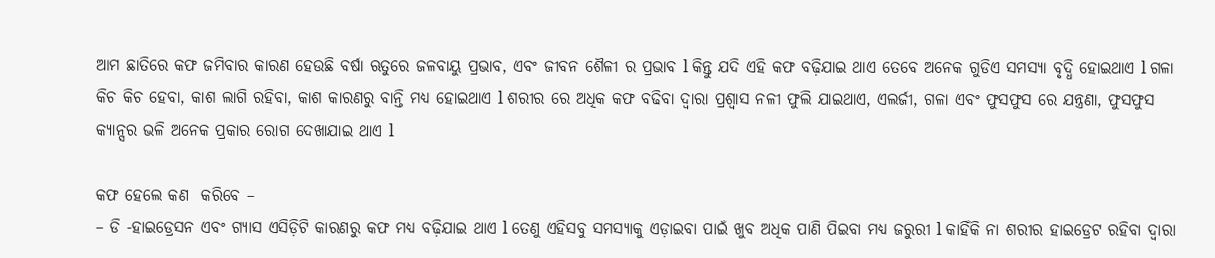ଆମ ଛାତିରେ କଫ ଜମିବାର କାରଣ ହେଉଛି ବର୍ଷା ଋତୁରେ ଜଳବାୟୁ ପ୍ରଭାବ, ଏବଂ ଜୀବନ ଶୈଳୀ ର ପ୍ରଭାବ l କିନ୍ତୁ ଯଦି ଏହି କଫ ବଢ଼ିଯାଇ ଥାଏ ତେବେ ଅନେକ ଗୁଡିଏ ସମସ୍ୟା ବୃଦ୍ଧି ହୋଇଥାଏ l ଗଳା କିଚ କିଚ ହେବା, କାଶ ଲାଗି ରହିବା, କାଶ କାରଣରୁ ବାନ୍ତି ମଧ୍ୟ ହୋଇଥାଏ l ଶରୀର ରେ ଅଧିକ କଫ ବଢିବା ଦ୍ୱାରା ପ୍ରଶ୍ୱାସ ନଳୀ ଫୁଲି ଯାଇଥାଏ, ଏଲର୍ଜୀ, ଗଳା ଏବଂ ଫୁସଫୁସ ରେ ଯନ୍ତ୍ରଣା, ଫୁସଫୁସ କ୍ୟାନ୍ସର ଭଳି ଅନେକ ପ୍ରକାର ରୋଗ ଦେଖାଯାଇ ଥାଏ l

କଫ ହେଲେ କଣ  କରିବେ –
– ଡି -ହାଇଡ୍ରେସନ ଏବଂ ଗ୍ୟାସ ଏସିଡ଼ିଟି କାରଣରୁ କଫ ମଧ୍ୟ ବଢ଼ିଯାଇ ଥାଏ l ତେଣୁ ଏହିସବୁ ସମସ୍ୟାକୁ ଏଡ଼ାଇବା ପାଇଁ ଖୁବ ଅଧିକ ପାଣି ପିଇବା ମଧ୍ୟ ଜରୁରୀ l କାହିଁକି ନା ଶରୀର ହାଇଡ୍ରେଟ ରହିବା ଦ୍ୱାରା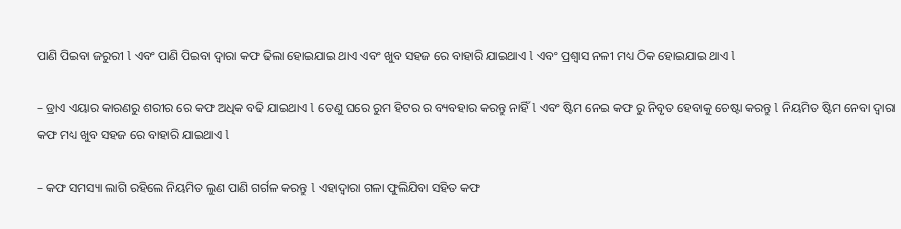ପାଣି ପିଇବା ଜରୁରୀ l ଏବଂ ପାଣି ପିଇବା ଦ୍ୱାରା କଫ ଢିଲା ହୋଇଯାଇ ଥାଏ ଏବଂ ଖୁବ ସହଜ ରେ ବାହାରି ଯାଇଥାଏ l ଏବଂ ପ୍ରଶ୍ୱାସ ନଳୀ ମଧ୍ୟ ଠିକ ହୋଇଯାଇ ଥାଏ l

– ଡ୍ରାଏ ଏୟାର କାରଣରୁ ଶରୀର ରେ କଫ ଅଧିକ ବଢି ଯାଇଥାଏ l ତେଣୁ ଘରେ ରୁମ ହିଟର ର ବ୍ୟବହାର କରନ୍ତୁ ନାହିଁ l ଏବଂ ଷ୍ଟିମ ନେଇ କଫ ରୁ ନିବୃତ ହେବାକୁ ଚେଷ୍ଟା କରନ୍ତୁ l ନିୟମିତ ଷ୍ଟିମ ନେବା ଦ୍ୱାରା କଫ ମଧ୍ୟ ଖୁବ ସହଜ ରେ ବାହାରି ଯାଇଥାଏ l

– କଫ ସମସ୍ୟା ଲାଗି ରହିଲେ ନିୟମିତ ଲୁଣ ପାଣି ଗର୍ଗଳ କରନ୍ତୁ l ଏହାଦ୍ୱାରା ଗଳା ଫୁଲିଯିବା ସହିତ କଫ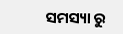ସମସ୍ୟା ରୁ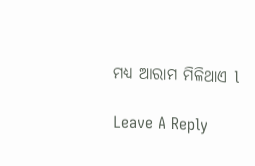ମଧ୍ୟ ଆରାମ ମିଳିଥାଏ l

Leave A Reply